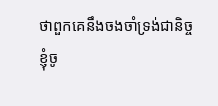ថាពួកគេនឹងចងចាំទ្រង់ជានិច្ច
ខ្ញុំចូ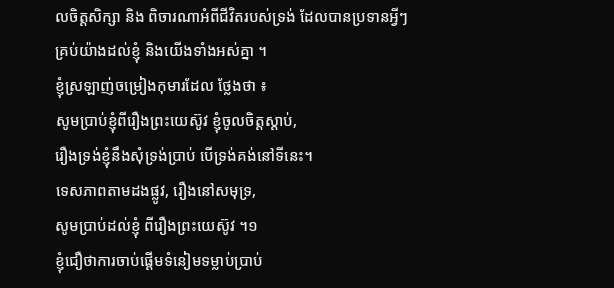លចិត្តសិក្សា និង ពិចារណាអំពីជីវិតរបស់ទ្រង់ ដែលបានប្រទានអ្វីៗគ្រប់យ៉ាងដល់ខ្ញុំ និងយើងទាំងអស់គ្នា ។
ខ្ញុំស្រឡាញ់ចម្រៀងកុមារដែល ថ្លែងថា ៖
សូមប្រាប់ខ្ញុំពីរឿងព្រះយេស៊ូវ ខ្ញុំចូលចិត្តស្តាប់,
រឿងទ្រង់ខ្ញុំនឹងសុំទ្រង់ប្រាប់ បើទ្រង់គង់នៅទីនេះ។
ទេសភាពតាមដងផ្លូវ, រឿងនៅសមុទ្រ,
សូមប្រាប់ដល់ខ្ញុំ ពីរឿងព្រះយេស៊ូវ ។១
ខ្ញុំជឿថាការចាប់ផ្តើមទំនៀមទម្លាប់ប្រាប់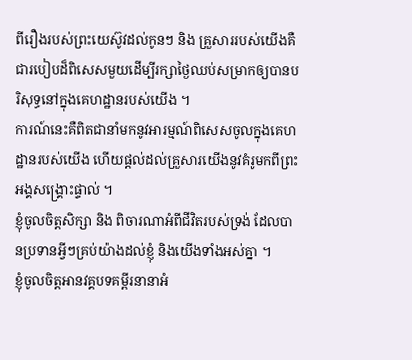ពីរឿងរបស់ព្រះយេស៊ូវដល់កូនៗ និង គ្រួសាររបស់យើងគឺជារបៀបដ៏ពិសេសមួយដើម្បីរក្សាថ្ងៃឈប់សម្រាកឲ្យបានបរិសុទ្ធនៅក្នុងគេហដ្ឋានរបស់យើង ។
ការណ៍នេះគឺពិតជានាំមកនូវអារម្មណ៍ពិសេសចូលក្នុងគេហដ្ឋានរបស់យើង ហើយផ្ដល់ដល់គ្រួសារយើងនូវគំរូមកពីព្រះអង្គសង្គ្រោះផ្ទាល់ ។
ខ្ញុំចូលចិត្តសិក្សា និង ពិចារណាអំពីជីវិតរបស់ទ្រង់ ដែលបានប្រទានអ្វីៗគ្រប់យ៉ាងដល់ខ្ញុំ និងយើងទាំងអស់គ្នា ។
ខ្ញុំចូលចិត្តអានវគ្គបទគម្ពីរនានាអំ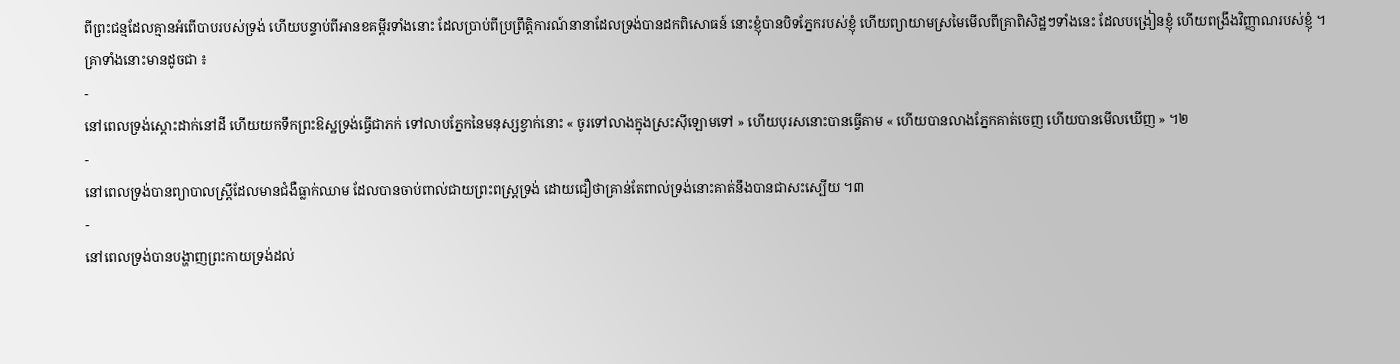ពីព្រះជន្មដែលគ្មានអំពើបាបរបស់ទ្រង់ ហើយបន្ទាប់ពីអានខគម្ពីរទាំងនោះ ដែលប្រាប់ពីប្រព្រឹត្តិការណ៍នានាដែលទ្រង់បានដកពិសោធន៍ នោះខ្ញុំបានបិទភ្នែករបស់ខ្ញុំ ហើយព្យាយាមស្រមៃមើលពីគ្រាពិសិដ្ឋៗទាំងនេះ ដែលបង្រៀនខ្ញុំ ហើយពង្រឹងវិញ្ញាណរបស់ខ្ញុំ ។
គ្រាទាំងនោះមានដូចជា ៖
-
នៅពេលទ្រង់ស្តោះដាក់នៅដី ហើយយកទឹកព្រះឱស្ឋទ្រង់ធ្វើជាភក់ ទៅលាបភ្នែកនៃមនុស្សខ្វាក់នោះ « ចូរទៅលាងក្នុងស្រះស៊ីឡោមទៅ » ហើយបុរសនោះបានធ្វើតាម « ហើយបានលាងភ្នែកគាត់ចេញ ហើយបានមើលឃើញ » ។២
-
នៅពេលទ្រង់បានព្យាបាលស្ត្រីដែលមានជំងឺធ្លាក់ឈាម ដែលបានចាប់ពាល់ជាយព្រះពស្ត្រទ្រង់ ដោយជឿថាគ្រាន់តែពាល់ទ្រង់នោះគាត់នឹងបានជាសះស្បើយ ។៣
-
នៅពេលទ្រង់បានបង្ហាញព្រះកាយទ្រង់ដល់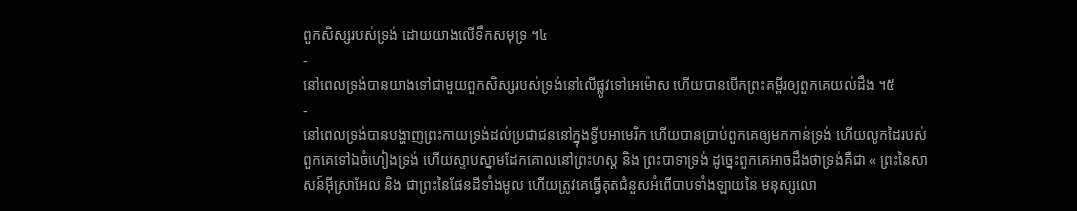ពួកសិស្សរបស់ទ្រង់ ដោយយាងលើទឹកសមុទ្រ ។៤
-
នៅពេលទ្រង់បានយាងទៅជាមួយពួកសិស្សរបស់ទ្រង់នៅលើផ្លូវទៅអេម៉ោស ហើយបានបើកព្រះគម្ពីរឲ្យពួកគេយល់ដឹង ។៥
-
នៅពេលទ្រង់បានបង្ហាញព្រះកាយទ្រង់ដល់ប្រជាជននៅក្នុងទ្វីបអាមេរិក ហើយបានប្រាប់ពួកគេឲ្យមកកាន់ទ្រង់ ហើយលូកដៃរបស់ពួកគេទៅឯចំហៀងទ្រង់ ហើយស្ទាបស្នាមដែកគោលនៅព្រះហស្ត និង ព្រះបាទាទ្រង់ ដូច្នេះពួកគេអាចដឹងថាទ្រង់គឺជា « ព្រះនៃសាសន៍អ៊ីស្រាអែល និង ជាព្រះនៃផែនដីទាំងមូល ហើយត្រូវគេធ្វើគុតជំនួសអំពើបាបទាំងឡាយនៃ មនុស្សលោ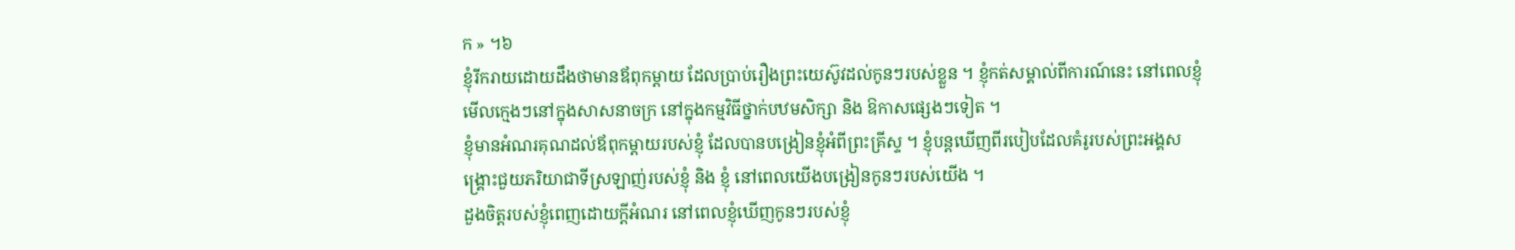ក » ។៦
ខ្ញុំរីករាយដោយដឹងថាមានឪពុកម្តាយ ដែលប្រាប់រឿងព្រះយេស៊ូវដល់កូនៗរបស់ខ្លួន ។ ខ្ញុំកត់សម្គាល់ពីការណ៍នេះ នៅពេលខ្ញុំមើលក្មេងៗនៅក្នុងសាសនាចក្រ នៅក្នុងកម្មវិធីថ្នាក់បឋមសិក្សា និង ឱកាសផ្សេងៗទៀត ។
ខ្ញុំមានអំណរគុណដល់ឪពុកម្តាយរបស់ខ្ញុំ ដែលបានបង្រៀនខ្ញុំអំពីព្រះគ្រីស្ទ ។ ខ្ញុំបន្តឃើញពីរបៀបដែលគំរូរបស់ព្រះអង្គសង្គ្រោះជួយភរិយាជាទីស្រឡាញ់របស់ខ្ញុំ និង ខ្ញុំ នៅពេលយើងបង្រៀនកូនៗរបស់យើង ។
ដួងចិត្តរបស់ខ្ញុំពេញដោយក្តីអំណរ នៅពេលខ្ញុំឃើញកូនៗរបស់ខ្ញុំ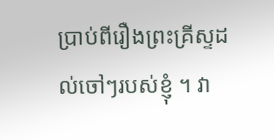ប្រាប់ពីរឿងព្រះគ្រីស្ទដល់ចៅៗរបស់ខ្ញុំ ។ វា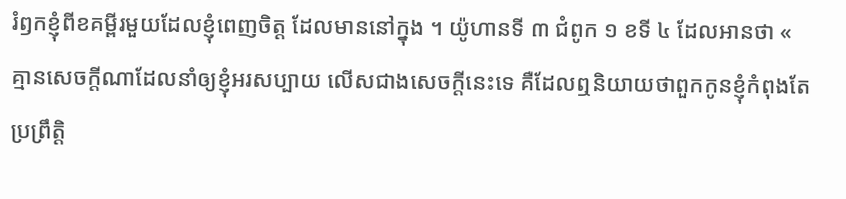រំឭកខ្ញុំពីខគម្ពីរមួយដែលខ្ញុំពេញចិត្ត ដែលមាននៅក្នុង ។ យ៉ូហានទី ៣ ជំពូក ១ ខទី ៤ ដែលអានថា « គ្មានសេចក្តីណាដែលនាំឲ្យខ្ញុំអរសប្បាយ លើសជាងសេចក្តីនេះទេ គឺដែលឮនិយាយថាពួកកូនខ្ញុំកំពុងតែប្រព្រឹត្តិ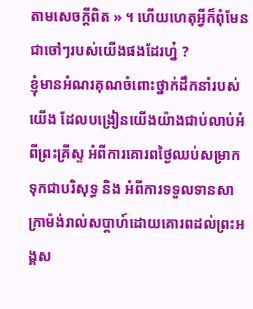តាមសេចក្តីពិត » ។ ហើយហេតុអ្វីក៏ពុំមែនជាចៅៗរបស់យើងផងដែរហ្ន៎ ?
ខ្ញុំមានអំណរគុណចំពោះថ្នាក់ដឹកនាំរបស់យើង ដែលបង្រៀនយើងយ៉ាងជាប់លាប់អំពីព្រះគ្រីស្ទ អំពីការគោរពថ្ងៃឈប់សម្រាកទុកជាបរិសុទ្ធ និង អំពីការទទួលទានសាក្រាម៉ង់រាល់សប្តាហ៍ដោយគោរពដល់ព្រះអង្គស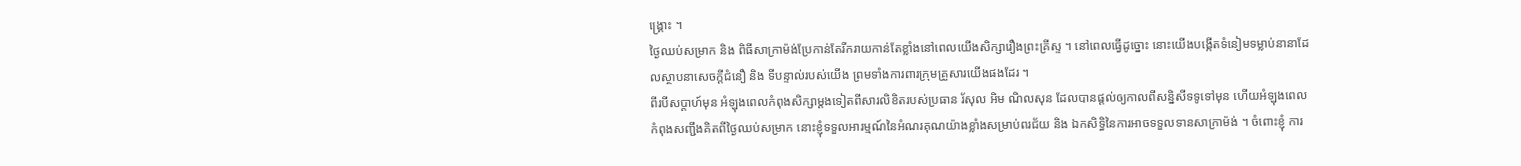ង្គ្រោះ ។
ថ្ងៃឈប់សម្រាក និង ពិធីសាក្រាម៉ង់ប្រែកាន់តែរីករាយកាន់តែខ្លាំងនៅពេលយើងសិក្សារឿងព្រះគ្រីស្ទ ។ នៅពេលធ្វើដូច្នោះ នោះយើងបង្កើតទំនៀមទម្លាប់នានាដែលស្ថាបនាសេចក្តីជំនឿ និង ទីបន្ទាល់របស់យើង ព្រមទាំងការពារក្រុមគ្រួសារយើងផងដែរ ។
ពីរបីសប្តាហ៍មុន អំឡុងពេលកំពុងសិក្សាម្តងទៀតពីសារលិខិតរបស់ប្រធាន រ័សុល អិម ណិលសុន ដែលបានផ្តល់ឲ្យកាលពីសន្និសីទទូទៅមុន ហើយអំឡុងពេលកំពុងសញ្ជឹងគិតពីថ្ងៃឈប់សម្រាក នោះខ្ញុំទទួលអារម្មណ៍នៃអំណរគុណយ៉ាងខ្លាំងសម្រាប់ពរជ័យ និង ឯកសិទ្ធិនៃការអាចទទួលទានសាក្រាម៉ង់ ។ ចំពោះខ្ញុំ ការ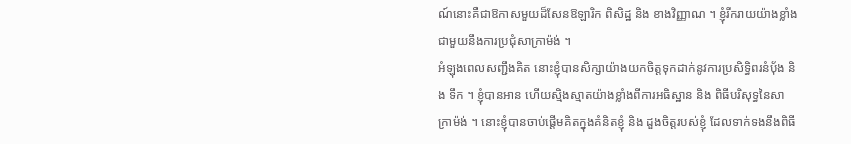ណ៍នោះគឺជាឱកាសមួយដ៏សែនឱឡារិក ពិសិដ្ឋ និង ខាងវិញ្ញាណ ។ ខ្ញុំរីករាយយ៉ាងខ្លាំងជាមួយនឹងការប្រជុំសាក្រាម៉ង់ ។
អំឡុងពេលសញ្ជឹងគិត នោះខ្ញុំបានសិក្សាយ៉ាងយកចិត្តទុកដាក់នូវការប្រសិទ្ធិពរនំបុ័ង និង ទឹក ។ ខ្ញុំបានអាន ហើយស្មិងស្មាតយ៉ាងខ្លាំងពីការអធិស្ឋាន និង ពិធីបរិសុទ្ធនៃសាក្រាម៉ង់ ។ នោះខ្ញុំបានចាប់ផ្តើមគិតក្នុងគំនិតខ្ញុំ និង ដួងចិត្តរបស់ខ្ញុំ ដែលទាក់ទងនឹងពិធី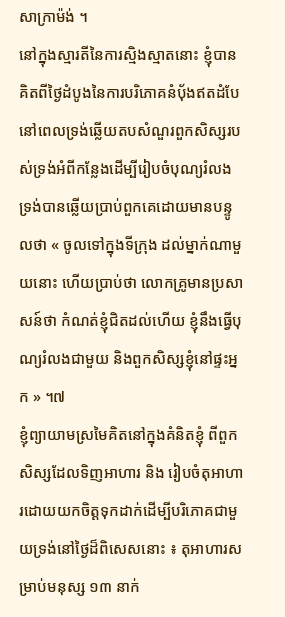សាក្រាម៉ង់ ។
នៅក្នុងស្មារតីនៃការស្មិងស្មាតនោះ ខ្ញុំបានគិតពីថ្ងៃដំបូងនៃការបរិភោគនំបុ័ងឥតដំបែ នៅពេលទ្រង់ឆ្លើយតបសំណួរពួកសិស្សរបស់ទ្រង់អំពីកន្លែងដើម្បីរៀបចំបុណ្យរំលង ទ្រង់បានឆ្លើយប្រាប់ពួកគេដោយមានបន្ទូលថា « ចូលទៅក្នុងទីក្រុង ដល់ម្នាក់ណាមួយនោះ ហើយប្រាប់ថា លោកគ្រូមានប្រសាសន៍ថា កំណត់ខ្ញុំជិតដល់ហើយ ខ្ញុំនឹងធ្វើបុណ្យរំលងជាមួយ និងពួកសិស្សខ្ញុំនៅផ្ទះអ្នក » ។៧
ខ្ញុំព្យាយាមស្រមៃគិតនៅក្នុងគំនិតខ្ញុំ ពីពួកសិស្សដែលទិញអាហារ និង រៀបចំតុអាហារដោយយកចិត្តទុកដាក់ដើម្បីបរិភោគជាមួយទ្រង់នៅថ្ងៃដ៏ពិសេសនោះ ៖ តុអាហារសម្រាប់មនុស្ស ១៣ នាក់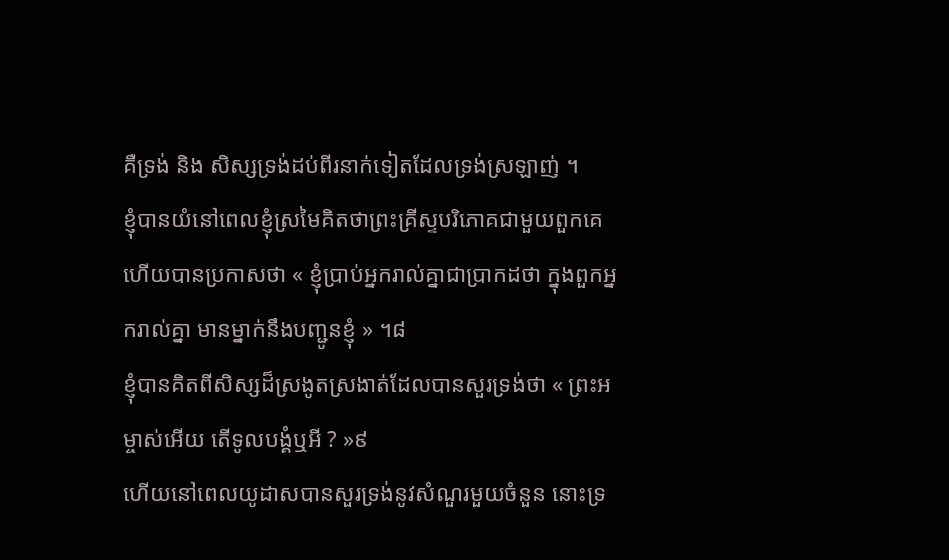គឺទ្រង់ និង សិស្សទ្រង់ដប់ពីរនាក់ទៀតដែលទ្រង់ស្រឡាញ់ ។
ខ្ញុំបានយំនៅពេលខ្ញុំស្រមៃគិតថាព្រះគ្រីស្ទបរិភោគជាមួយពួកគេ ហើយបានប្រកាសថា « ខ្ញុំប្រាប់អ្នករាល់គ្នាជាប្រាកដថា ក្នុងពួកអ្នករាល់គ្នា មានម្នាក់នឹងបញ្ជូនខ្ញុំ » ។៨
ខ្ញុំបានគិតពីសិស្សដ៏ស្រងូតស្រងាត់ដែលបានសួរទ្រង់ថា « ព្រះអម្ចាស់អើយ តើទូលបង្គំឬអី ? »៩
ហើយនៅពេលយូដាសបានសួរទ្រង់នូវសំណួរមួយចំនួន នោះទ្រ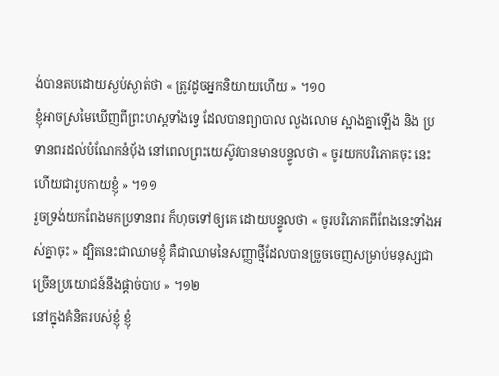ង់បានតបដោយស្ងប់ស្ងាត់ថា « ត្រូវដូចអ្នកនិយាយហើយ » ។១០
ខ្ញុំអាចស្រមៃឃើញពីព្រះហស្តទាំងទ្វេ ដែលបានព្យាបាល លួងលោម ស្អាងគ្នាឡើង និង ប្រទានពរដល់បំណែកនំបុ័ង នៅពេលព្រះយេស៊ូវបានមានបន្ទូលថា « ចូរយកបរិភោគចុះ នេះហើយជារូបកាយខ្ញុំ » ។១១
រួចទ្រង់យកពែងមកប្រទានពរ ក៏ហុចទៅឲ្យគេ ដោយបន្ទូលថា « ចូរបរិភោគពីពែងនេះទាំងអស់គ្នាចុះ » ដ្បិតនេះជាឈាមខ្ញុំ គឺជាឈាមនៃសញ្ញាថ្មីដែលបានច្រួចចេញសម្រាប់មនុស្សជាច្រើនប្រយោជន៍នឹងផ្ដាច់បាប » ។១២
នៅក្នុងគំនិតរបស់ខ្ញុំ ខ្ញុំ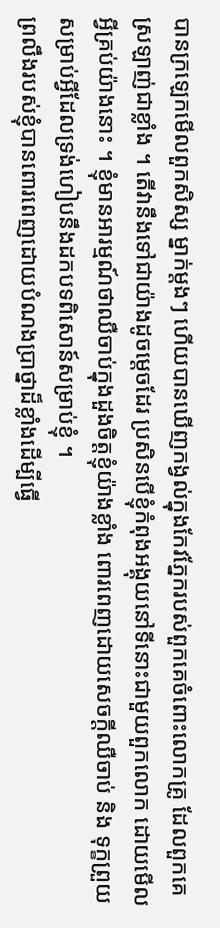បានក្រឡេកមើលពួកសិស្ស ម្នាក់ម្តងៗ ហើយបានឃើញកង្វល់ក្នុងកែវភ្នែករបស់ពួកគេចំពោះលោកគ្រូ ដែលពួកគេស្រឡាញ់ជាខ្លាំង ។ តើវានឹងទៅជាយ៉ាងដូចម្តេចដែរ ប្រសិនបើខ្ញុំកំពុងអង្គុយនៅទីនោះជាមួយពួកលោក ដោយមើលអ្វីគ្រប់យ៉ាងនោះ ។ ខ្ញុំមានអារម្មណ៍ថាឈឺចាប់ក្នុងដួងចិត្តខ្ញុំយ៉ាងខ្លាំង ពោរពេញដោយសេចក្តីឈឺចាប់ និង ទុក្ខព្រួយសម្រាប់អ្វីដែលទ្រង់ហៀបនឹងដកបទពិសោន៍សម្រាប់ខ្ញុំ ។
ព្រលឹងរបស់ខ្ញុំបានពោរពេញដោយបំណងប្រាថ្នាដ៏ខ្លាំងដើម្បីធ្វើ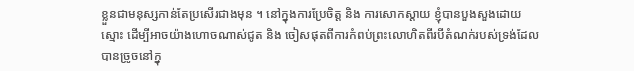ខ្លួនជាមនុស្សកាន់តែប្រសើរជាងមុន ។ នៅក្នុងការប្រែចិត្ត និង ការសោកស្តាយ ខ្ញុំបានបួងសួងដោយស្មោះ ដើម្បីអាចយ៉ាងហោចណាស់ជូត និង ចៀសផុតពីការកំពប់ព្រះលោហិតពីរបីតំណក់របស់ទ្រង់ដែលបានច្រូចនៅក្នុ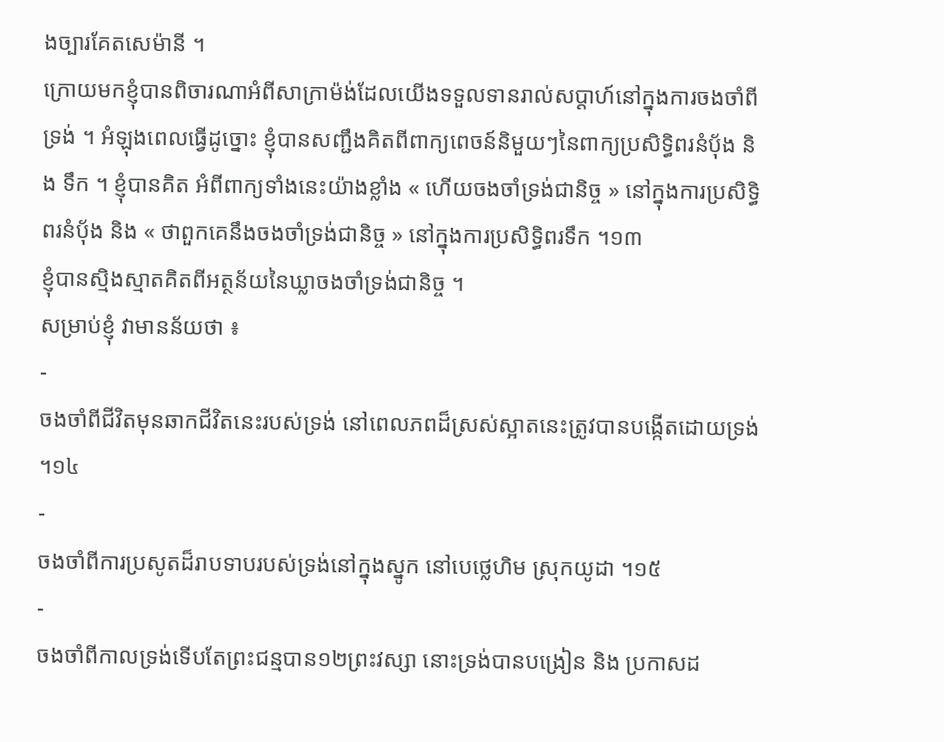ងច្បារគែតសេម៉ានី ។
ក្រោយមកខ្ញុំបានពិចារណាអំពីសាក្រាម៉ង់ដែលយើងទទួលទានរាល់សប្តាហ៍នៅក្នុងការចងចាំពីទ្រង់ ។ អំឡុងពេលធ្វើដូច្នោះ ខ្ញុំបានសញ្ជឹងគិតពីពាក្យពេចន៍និមួយៗនៃពាក្យប្រសិទ្ធិពរនំបុ័ង និង ទឹក ។ ខ្ញុំបានគិត អំពីពាក្យទាំងនេះយ៉ាងខ្លាំង « ហើយចងចាំទ្រង់ជានិច្ច » នៅក្នុងការប្រសិទ្ធិពរនំបុ័ង និង « ថាពួកគេនឹងចងចាំទ្រង់ជានិច្ច » នៅក្នុងការប្រសិទ្ធិពរទឹក ។១៣
ខ្ញុំបានស្មិងស្មាតគិតពីអត្ថន័យនៃឃ្លាចងចាំទ្រង់ជានិច្ច ។
សម្រាប់ខ្ញុំ វាមានន័យថា ៖
-
ចងចាំពីជីវិតមុនឆាកជីវិតនេះរបស់ទ្រង់ នៅពេលភពដ៏ស្រស់ស្អាតនេះត្រូវបានបង្កើតដោយទ្រង់ ។១៤
-
ចងចាំពីការប្រសូតដ៏រាបទាបរបស់ទ្រង់នៅក្នុងស្នូក នៅបេថ្លេហិម ស្រុកយូដា ។១៥
-
ចងចាំពីកាលទ្រង់ទើបតែព្រះជន្មបាន១២ព្រះវស្សា នោះទ្រង់បានបង្រៀន និង ប្រកាសដ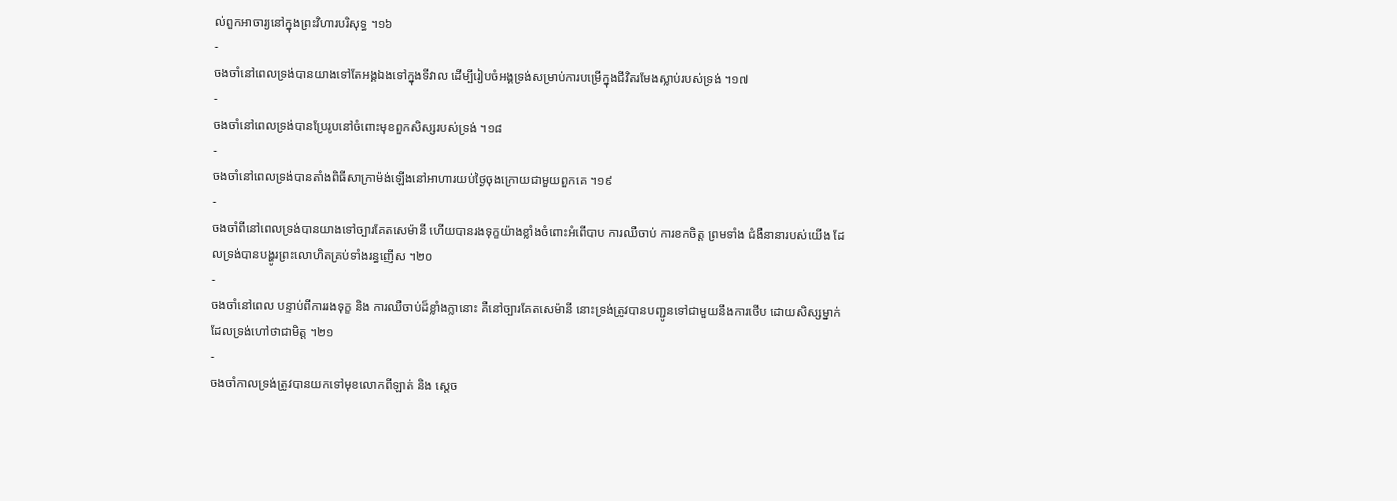ល់ពួកអាចារ្យនៅក្នុងព្រះវិហារបរិសុទ្ធ ។១៦
-
ចងចាំនៅពេលទ្រង់បានយាងទៅតែអង្គឯងទៅក្នុងទីវាល ដើម្បីរៀបចំអង្គទ្រង់សម្រាប់ការបម្រើក្នុងជីវិតរមែងស្លាប់របស់ទ្រង់ ។១៧
-
ចងចាំនៅពេលទ្រង់បានប្រែរូបនៅចំពោះមុខពួកសិស្សរបស់ទ្រង់ ។១៨
-
ចងចាំនៅពេលទ្រង់បានតាំងពិធីសាក្រាម៉ង់ឡើងនៅអាហារយប់ថ្ងៃចុងក្រោយជាមួយពួកគេ ។១៩
-
ចងចាំពីនៅពេលទ្រង់បានយាងទៅច្បារគែតសេម៉ានី ហើយបានរងទុក្ខយ៉ាងខ្លាំងចំពោះអំពើបាប ការឈឺចាប់ ការខកចិត្ត ព្រមទាំង ជំងឺនានារបស់យើង ដែលទ្រង់បានបង្ហូរព្រះលោហិតគ្រប់ទាំងរន្ធញើស ។២០
-
ចងចាំនៅពេល បន្ទាប់ពីការរងទុក្ខ និង ការឈឺចាប់ដ៏ខ្លាំងក្លានោះ គឺនៅច្បារគែតសេម៉ានី នោះទ្រង់ត្រូវបានបញ្ជូនទៅជាមួយនឹងការថើប ដោយសិស្សម្នាក់ដែលទ្រង់ហៅថាជាមិត្ត ។២១
-
ចងចាំកាលទ្រង់ត្រូវបានយកទៅមុខលោកពីឡាត់ និង ស្តេច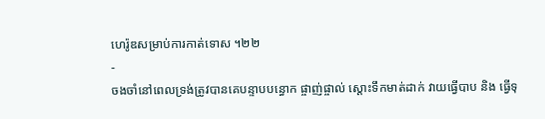ហេរ៉ូឌសម្រាប់ការកាត់ទោស ។២២
-
ចងចាំនៅពេលទ្រង់ត្រូវបានគេបន្ទាបបន្ធោក ផ្ចាញ់ផ្ចាល់ ស្តោះទឹកមាត់ដាក់ វាយធ្វើបាប និង ធ្វើទុ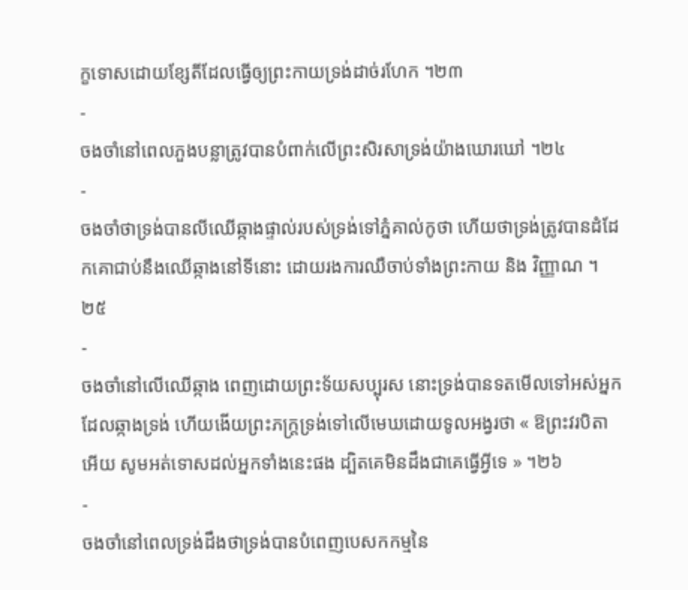ក្ខទោសដោយខ្សែតីដែលធ្វើឲ្យព្រះកាយទ្រង់ដាច់រហែក ។២៣
-
ចងចាំនៅពេលភួងបន្លាត្រូវបានបំពាក់លើព្រះសិរសាទ្រង់យ៉ាងឃោរឃៅ ។២៤
-
ចងចាំថាទ្រង់បានលីឈើឆ្កាងផ្ទាល់របស់ទ្រង់ទៅភ្នំគាល់កូថា ហើយថាទ្រង់ត្រូវបានដំដែកគោជាប់នឹងឈើឆ្កាងនៅទីនោះ ដោយរងការឈឺចាប់ទាំងព្រះកាយ និង វិញ្ញាណ ។២៥
-
ចងចាំនៅលើឈើឆ្កាង ពេញដោយព្រះទ័យសប្បុរស នោះទ្រង់បានទតមើលទៅអស់អ្នកដែលឆ្កាងទ្រង់ ហើយងើយព្រះភក្ត្រទ្រង់ទៅលើមេឃដោយទូលអង្វរថា « ឱព្រះវរបិតាអើយ សូមអត់ទោសដល់អ្នកទាំងនេះផង ដ្បិតគេមិនដឹងជាគេធ្វើអ្វីទេ » ។២៦
-
ចងចាំនៅពេលទ្រង់ដឹងថាទ្រង់បានបំពេញបេសកកម្មនៃ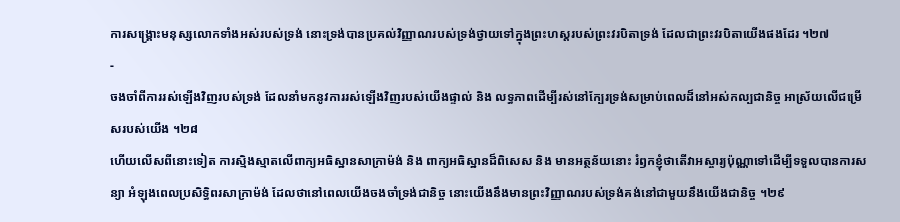ការសង្គ្រោះមនុស្សលោកទាំងអស់របស់ទ្រង់ នោះទ្រង់បានប្រគល់វិញ្ញាណរបស់ទ្រង់ថ្វាយទៅក្នុងព្រះហស្តរបស់ព្រះវរបិតាទ្រង់ ដែលជាព្រះវរបិតាយើងផងដែរ ។២៧
-
ចងចាំពីការរស់ឡើងវិញរបស់ទ្រង់ ដែលនាំមកនូវការរស់ឡើងវិញរបស់យើងផ្ទាល់ និង លទ្ធភាពដើម្បីរស់នៅក្បែរទ្រង់សម្រាប់ពេលដ៏នៅអស់កល្បជានិច្ច អាស្រ័យលើជម្រើសរបស់យើង ។២៨
ហើយលើសពីនោះទៀត ការស្មិងស្មាតលើពាក្យអធិស្ឋានសាក្រាម៉ង់ និង ពាក្យអធិស្ឋានដ៏ពិសេស និង មានអត្ថន័យនោះ រំឭកខ្ញុំថាតើវាអស្ចារ្យប៉ុណ្ណាទៅដើម្បីទទួលបានការសន្យា អំឡុងពេលប្រសិទ្ធិពរសាក្រាម៉ង់ ដែលថានៅពេលយើងចងចាំទ្រង់ជានិច្ច នោះយើងនឹងមានព្រះវិញ្ញាណរបស់ទ្រង់គង់នៅជាមួយនឹងយើងជានិច្ច ។២៩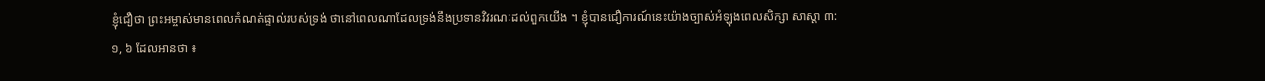ខ្ញុំជឿថា ព្រះអម្ចាស់មានពេលកំណត់ផ្ទាល់របស់ទ្រង់ ថានៅពេលណាដែលទ្រង់នឹងប្រទានវិវរណៈដល់ពួកយើង ។ ខ្ញុំបានជឿការណ៍នេះយ៉ាងច្បាស់អំឡុងពេលសិក្សា សាស្ដា ៣:១, ៦ ដែលអានថា ៖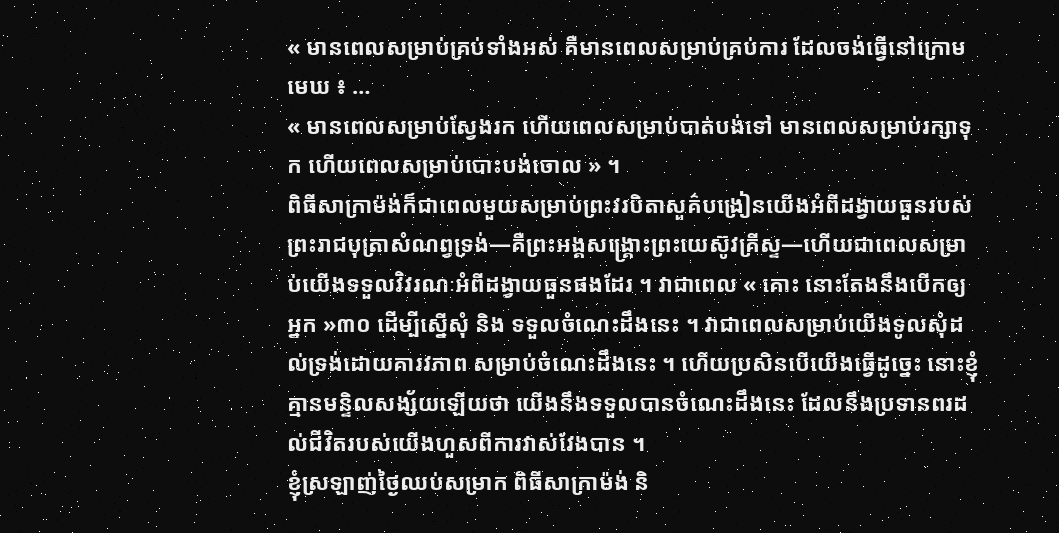« មានពេលសម្រាប់គ្រប់ទាំងអស់ គឺមានពេលសម្រាប់គ្រប់ការ ដែលចង់ធ្វើនៅក្រោមមេឃ ៖ …
« មានពេលសម្រាប់ស្វែងរក ហើយពេលសម្រាប់បាត់បង់ទៅ មានពេលសម្រាប់រក្សាទុក ហើយពេលសម្រាប់បោះបង់ចោល » ។
ពិធីសាក្រាម៉ង់ក៏ជាពេលមួយសម្រាប់ព្រះវរបិតាសួគ៌បង្រៀនយើងអំពីដង្វាយធួនរបស់ព្រះរាជបុត្រាសំណព្វទ្រង់—គឺព្រះអង្គសង្គ្រោះព្រះយេស៊ូវគ្រីស្ទ—ហើយជាពេលសម្រាប់យើងទទួលវិវរណៈអំពីដង្វាយធួនផងដែរ ។ វាជាពេល « គោះ នោះតែងនឹងបើកឲ្យអ្នក »៣០ ដើម្បីស្នើសុំ និង ទទួលចំណេះដឹងនេះ ។ វាជាពេលសម្រាប់យើងទូលសុំដល់ទ្រង់ដោយគារវភាព សម្រាប់ចំណេះដឹងនេះ ។ ហើយប្រសិនបើយើងធ្វើដូច្នេះ នោះខ្ញុំគ្មានមន្ទិលសង្ស័យឡើយថា យើងនឹងទទួលបានចំណេះដឹងនេះ ដែលនឹងប្រទានពរដល់ជីវិតរបស់យើងហួសពីការវាស់វែងបាន ។
ខ្ញុំស្រឡាញ់ថ្ងៃឈប់សម្រាក ពិធីសាក្រាម៉ង់ និ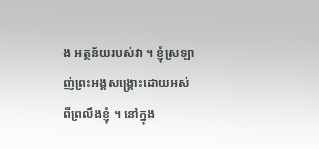ង អត្ថន័យរបស់វា ។ ខ្ញុំស្រឡាញ់ព្រះអង្គសង្គ្រោះដោយអស់ពីព្រលឹងខ្ញុំ ។ នៅក្នុង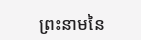ព្រះនាមនៃ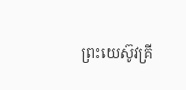ព្រះយេស៊ូវគ្រី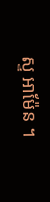ស្ទ អាម៉ែន ។